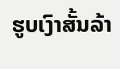ຮູບເງົາສັ້ນລ້າ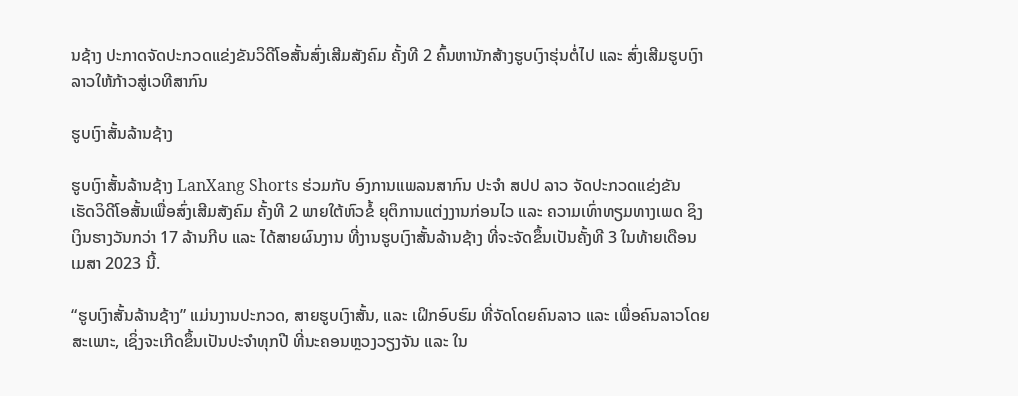ນຊ້າງ ປະກາດຈັດປະກວດແຂ່ງຂັນວິດີໂອສັ້ນສົ່ງເສີມສັງຄົມ ຄັ້ງທີ 2 ຄົ້ນຫານັກສ້າງຮູບເງົາຮຸ່ນຕໍ່ໄປ ແລະ ສົ່ງເສີມຮູບເງົາລາວໃຫ້ກ້າວສູ່ເວທີສາກົນ

ຮູບເງົາສັ້ນລ້ານຊ້າງ

ຮູບເງົາສັ້ນລ້ານຊ້າງ LanXang Shorts ຮ່ວມກັບ ອົງການແພລນສາກົນ ປະຈໍາ ສປປ ລາວ ຈັດປະກວດແຂ່ງຂັນ ເຮັດວິດີໂອສັ້ນເພື່ອສົ່ງເສີມສັງຄົມ ຄັ້ງທີ 2 ພາຍໃຕ້ຫົວຂໍ້ ຍຸຕິການແຕ່ງງານກ່ອນໄວ ແລະ ຄວາມເທົ່າທຽມທາງເພດ ຊິງເງິນຮາງວັນກວ່າ 17 ລ້ານກີບ ແລະ ໄດ້ສາຍຜົນງານ ທີ່ງານຮູບເງົາສັ້ນລ້ານຊ້າງ ທີ່ຈະຈັດຂຶ້ນເປັນຄັ້ງທີ 3 ໃນທ້າຍເດືອນເມສາ 2023 ນີ້.

“ຮູບເງົາສັ້ນລ້ານຊ້າງ” ແມ່ນງານປະກວດ, ສາຍຮູບເງົາສັ້ນ, ແລະ ເຝິກອົບຮົມ ທີ່ຈັດໂດຍຄົນລາວ ແລະ ເພື່ອຄົນລາວໂດຍສະເພາະ, ເຊິ່ງຈະເກີດຂຶ້ນເປັນປະຈຳທຸກປີ ທີ່ນະຄອນຫຼວງວຽງຈັນ ແລະ ໃນ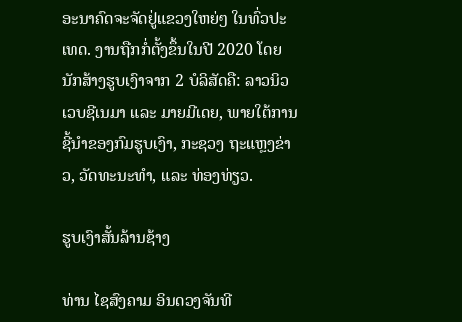ອະນາຄົດຈະຈັດຢູ່ແຂວງໃຫຍ່ໆ ໃນທົ່ວປະເທດ. ງານຖືກກໍ່ຕັ້ງຂຶ້ນໃນປີ 2020 ໂດຍນັກສ້າງຮູບເງົາຈາກ 2 ບໍລິສັດຄື: ລາວນິວເວບຊີເນມາ ແລະ ມາຍມີເດຍ, ພາຍໃຕ້ການຊີ້ນຳຂອງກົມຮູບເງົາ, ກະຊວງ ຖະແຫຼງຂ່າວ, ວັດທະນະທຳ, ແລະ ທ່ອງທ່ຽວ.

ຮູບເງົາສັ້ນລ້ານຊ້າງ

ທ່ານ ໄຊສົງຄາມ ອິນດວງຈັນທີ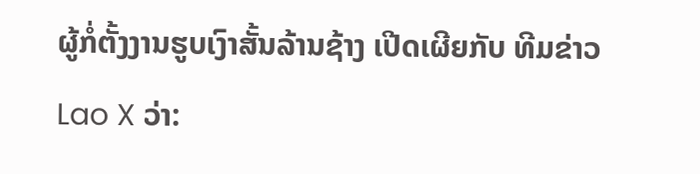ຜູ້ກໍ່ຕັ້ງງານຮູບເງົາສັ້ນລ້ານຊ້າງ ເປີດເຜີຍກັບ ທີມຂ່າວ Lao X ວ່າ: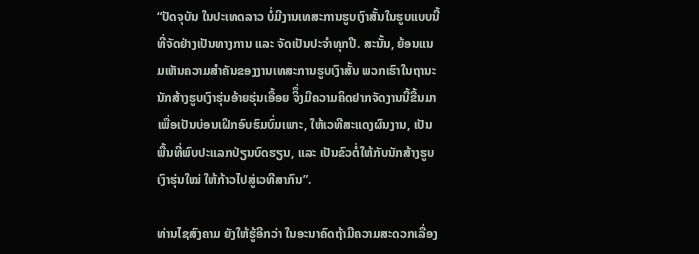“ປັດຈຸບັນ ໃນປະເທດລາວ ບໍ່ມີງານເທສະການຮູບເງົາສັ້ນໃນຮູບແບບນີ້ ທີ່ຈັດຢ່າງເປັນທາງການ ແລະ ຈັດເປັນປະຈຳທຸກປີ. ສະນັ້ນ, ຍ້ອນແນມເຫັນຄວາມສຳຄັນຂອງງານເທສະການຮູບເງົາສັ້ນ ພວກເຮົາໃນຖານະນັກສ້າງຮູບເງົາຮຸ່ນອ້າຍຮຸ່ນເອື້ອຍ ຈິຶ່ງມີຄວາມຄິດຢາກຈັດງານນີ້ຂື້ນມາ ເພື່ອເປັນບ່ອນເຝິກອົບຮົມບົ່ມເພາະ, ໃຫ້ເວທີສະແດງຜົນງານ, ເປັນພື້ນທີ່ພົບປະແລກປ່ຽນບົດຮຽນ, ແລະ ເປັນຂົວຕໍ່ໃຫ້ກັບນັກສ້າງຮູບເງົາຮຸ່ນໃໝ່ ໃຫ້ກ້າວໄປສູ່ເວທີສາກົນ”.

ທ່ານໄຊສົງຄາມ ຍັງໃຫ້ຮູ້ອີກວ່າ ໃນອະນາຄົດຖ້າມີຄວາມສະດວກເລື່ອງ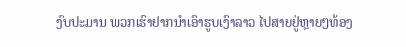ງົບປະມານ ພວກເຮົາຢາກນຳເອົາຮູບເງົາລາວ ໄປສາຍຢູ່ຫຼາຍໆທ້ອງ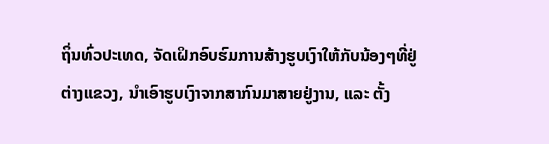ຖິ່ນທົ່ວປະເທດ, ຈັດເຝິກອົບຮົມການສ້າງຮູບເງົາໃຫ້ກັບນ້ອງໆທີ່ຢູ່ຕ່າງແຂວງ, ນຳເອົາຮູບເງົາຈາກສາກົນມາສາຍຢູ່ງານ, ແລະ ຕັ້ງ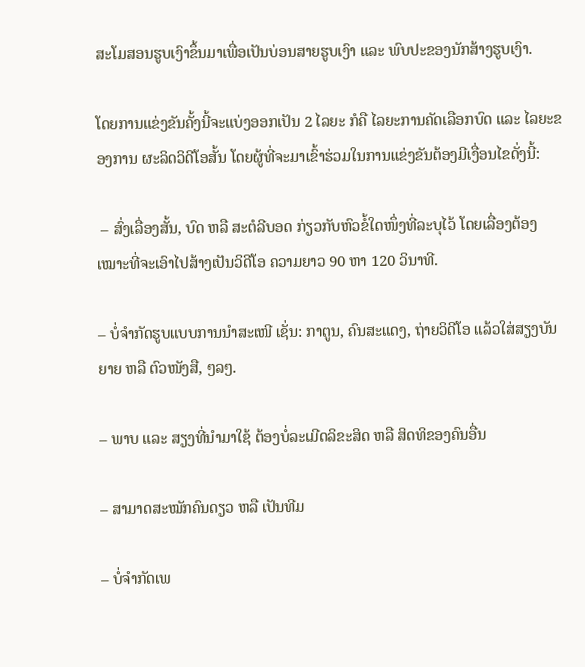ສະໂມສອນຮູບເງົາຂຶ້ນມາເພື່ອເປັນບ່ອນສາຍຮູບເງົາ ແລະ ພົບປະຂອງນັກສ້າງຮູບເງົາ.

ໂດຍການແຂ່ງຂັນຄັ້ງນີ້ຈະແບ່ງອອກເປັນ 2 ໄລຍະ ກໍຄື ໄລຍະການຄັດເລືອກບົດ ແລະ ໄລຍະຂອງການ ຜະລິດວິດີໂອສັ້ນ ໂດຍຜູ້ທີ່ຈະມາເຂົ້າຮ່ວມໃນການແຂ່ງຂັນຕ້ອງມີເງື່ອນໄຂດັ່ງນີ້:

 – ສົ່ງເລື່ອງສັ້ນ, ບົດ ຫລື ສະຕໍລີບອດ ກ່ຽວກັບຫົວຂໍ້ໃດໜຶ່ງທີ່ລະບຸໄວ້ ໂດຍເລື່ອງຕ້ອງເໝາະທີ່ຈະເອົາໄປສ້າງເປັນວິດີໂອ ຄວາມຍາວ 90 ຫາ 120 ວິນາທີ.

– ບໍ່ຈໍາກັດຮູບແບບການນໍາສະເໜີ ເຊັ່ນ: ກາຕູນ, ຄົນສະແດງ, ຖ່າຍວິດີໂອ ແລ້ວໃສ່ສຽງບັນຍາຍ ຫລື ຕົວໜັງສື, ໆລໆ.

– ພາບ ແລະ ສຽງທີ່ນໍາມາໃຊ້ ຕ້ອງບໍ່ລະເມີດລິຂະສິດ ຫລື ສິດທິຂອງຄົນອື່ນ

– ສາມາດສະໝັກຄົນດຽວ ຫລື ເປັນທີມ

– ບໍ່ຈໍາກັດເພ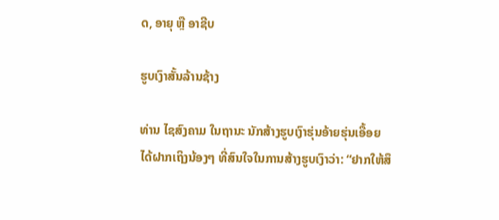ດ, ອາຍຸ ຫຼື ອາຊີບ

ຮູບເງົາສັ້ນລ້ານຊ້າງ

ທ່ານ ໄຊສົງຄາມ ໃນຖານະ ນັກສ້າງຮູບເງົາຮຸ່ນອ້າຍຮຸ່ນເອື້ອຍ ໄດ້ຝາກເຖິງນ້ອງໆ ທີ່ສົນໃຈໃນການສ້າງຮູບເງົາວ່າ: “ຢາກໃຫ້ສຶ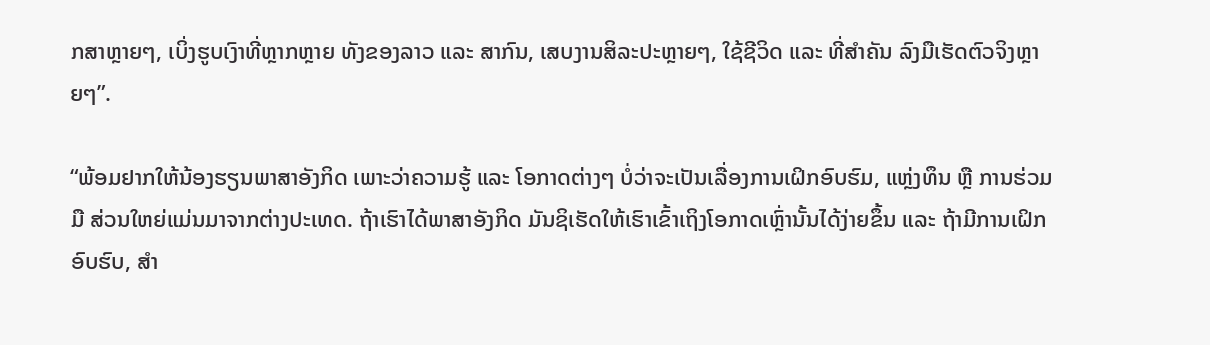ກສາຫຼາຍໆ, ເບິ່ງຮູບເງົາທີ່ຫຼາກຫຼາຍ ທັງຂອງລາວ ແລະ ສາກົນ, ເສບງານສິລະປະຫຼາຍໆ, ໃຊ້ຊີວິດ ແລະ ທີ່ສຳຄັນ ລົງມືເຮັດຕົວຈິງຫຼາຍໆ”.

“ພ້ອມຢາກໃຫ້ນ້ອງຮຽນພາສາອັງກິດ ເພາະວ່າຄວາມຮູ້ ແລະ ໂອກາດຕ່າງໆ ບໍ່ວ່າຈະເປັນເລື່ອງການເຝິກອົບຮົມ, ແຫຼ່ງທຶນ ຫຼື ການຮ່ວມມື ສ່ວນໃຫຍ່ແມ່ນມາຈາກຕ່າງປະເທດ. ຖ້າເຮົາໄດ້ພາສາອັງກິດ ມັນຊິເຮັດໃຫ້ເຮົາເຂົ້າເຖິງໂອກາດເຫຼົ່ານັ້ນໄດ້ງ່າຍຂຶ້ນ ແລະ ຖ້າມີການເຝິກອົບຮົບ, ສຳ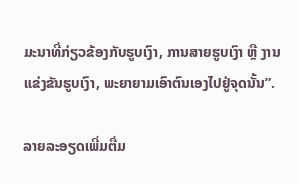ມະນາທີ່ກ່ຽວຂ້ອງກັບຮູບເງົາ, ການສາຍຮູບເງົາ ຫຼື ງານແຂ່ງຂັນຮູບເງົາ, ພະຍາຍາມເອົາຕົນເອງໄປຢູ່ຈຸດນັ້ນ”.

ລາຍລະອຽດເພີ່ມຕື່ມ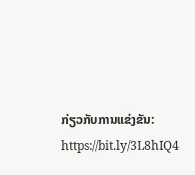ກ່ຽວກັບການແຂ່ງຂັນ: https://bit.ly/3L8hIQ4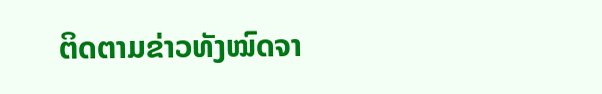ຕິດຕາມຂ່າວທັງໝົດຈາ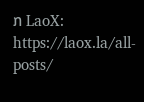ກ LaoX: https://laox.la/all-posts/